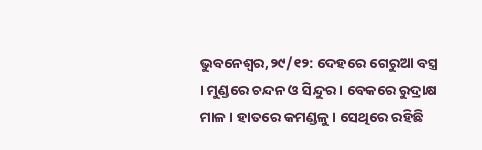ଭୁବନେଶ୍ୱର,୨୯/୧୨: ଦେହରେ ଗେରୁଆ ବସ୍ତ୍ର । ମୁଣ୍ଡରେ ଚନ୍ଦନ ଓ ସିନ୍ଦୁର । ବେକରେ ରୁଦ୍ରାକ୍ଷ ମାଳ । ହାତରେ କମଣ୍ଡଳୁ । ସେଥିରେ ରହିଛି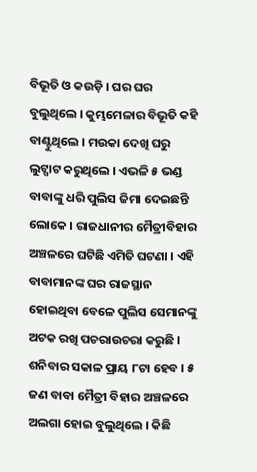ବିଭୂତି ଓ କଉଡ଼ି । ଘର ଘର ବୁଲୁଥିଲେ । କୁମ୍ଭମେଳାର ବିଭୂତି କହି ବାଣ୍ଟୁଥିଲେ । ମଉକା ଦେଖି ଘରୁ ଲୁଟ୍ପାଟ କରୁଥିଲେ । ଏଭଳି ୫ ଭଣ୍ଡ ବାବାଙ୍କୁ ଧରି ପୁଲିସ ଜିମା ଦେଇଛନ୍ତି ଲୋକେ । ରାଜଧାନୀର ମୈତ୍ରୀବିହାର ଅଞ୍ଚଳରେ ଘଟିଛି ଏମିତି ଘଟଣା । ଏହି ବାବାମାନଙ୍କ ଘର ରାଜସ୍ଥାନ ହୋଇଥିବା ବେଳେ ପୁଲିସ ସେମାନଙ୍କୁ ଅଟକ ରଖି ପଚରାଉଚରା କରୁଛି । ଶନିବାର ସକାଳ ପ୍ରାୟ ୮ଟା ହେବ । ୫ ଜଣ ବାବା ମୈତ୍ରୀ ବିହାର ଅଞ୍ଚଳରେ ଅଲଗା ହୋଇ ବୁଲୁଥିଲେ । କିଛି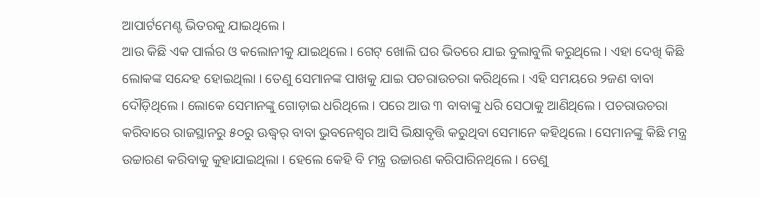ଆପାର୍ଟମେଣ୍ଟ ଭିତରକୁ ଯାଇଥିଲେ ।
ଆଉ କିଛି ଏକ ପାର୍ଲର ଓ କଲୋନୀକୁ ଯାଇଥିଲେ । ଗେଟ୍ ଖୋଲି ଘର ଭିତରେ ଯାଇ ବୁଲାବୁଲି କରୁଥିଲେ । ଏହା ଦେଖି କିଛି ଲୋକଙ୍କ ସନ୍ଦେହ ହୋଇଥିଲା । ତେଣୁ ସେମାନଙ୍କ ପାଖକୁ ଯାଇ ପଚରାଉଚରା କରିଥିଲେ । ଏହି ସମୟରେ ୨ଜଣ ବାବା ଦୌଡ଼ିଥିଲେ । ଲୋକେ ସେମାନଙ୍କୁ ଗୋଡ଼ାଇ ଧରିଥିଲେ । ପରେ ଆଉ ୩ ବାବାଙ୍କୁ ଧରି ସେଠାକୁ ଆଣିଥିଲେ । ପଚରାଉଚରା କରିବାରେ ରାଜସ୍ଥାନରୁ ୫୦ରୁ ଊଦ୍ଧ୍ୱର୍ ବାବା ଭୁବନେଶ୍ୱର ଆସି ଭିକ୍ଷାବୃତ୍ତି କରୁଥିବା ସେମାନେ କହିଥିଲେ । ସେମାନଙ୍କୁ କିଛି ମନ୍ତ୍ର ଉଚ୍ଚାରଣ କରିବାକୁ କୁହାଯାଇଥିଲା । ହେଲେ କେହି ବି ମନ୍ତ୍ର ଉଚ୍ଚାରଣ କରିପାରିନଥିଲେ । ତେଣୁ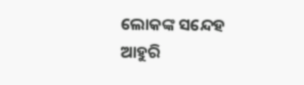ଲୋକଙ୍କ ସନ୍ଦେହ ଆହୁରି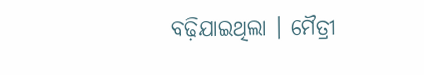ବଢ଼ିଯାଇଥିଲା । ମୈତ୍ରୀ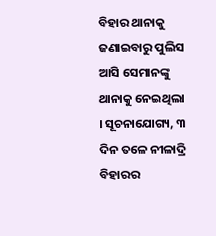ବିହାର ଥାନାକୁ ଜଣାଇବାରୁ ପୁଲିସ ଆସି ସେମାନଙ୍କୁ ଥାନାକୁ ନେଇଥିଲା । ସୂଚନାଯୋଗ୍ୟ, ୩ ଦିନ ତଳେ ନୀଳାଦ୍ରି ବିହାରର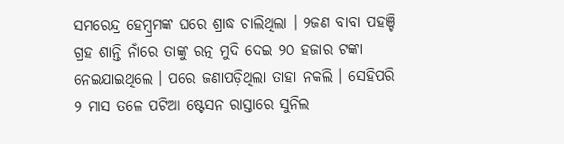ସମରେନ୍ଦ୍ର ହେମ୍ବ୍ରମଙ୍କ ଘରେ ଶ୍ରାଦ୍ଧ ଚାଲିଥିଲା । ୨ଜଣ ବାବା ପହଞ୍ଚି ଗ୍ରହ ଶାନ୍ତି ନାଁରେ ତାଙ୍କୁ ରତ୍ନ ମୁଦି ଦେଇ ୨୦ ହଜାର ଟଙ୍କା ନେଇଯାଇଥିଲେ । ପରେ ଜଣାପଡ଼ିଥିଲା ତାହା ନକଲି । ସେହିପରି ୨ ମାସ ତଳେ ପଟିଆ ଷ୍ଟେସନ ରାସ୍ତାରେ ସୁନିଲ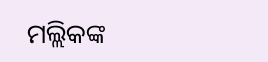ମଲ୍ଲିକଙ୍କ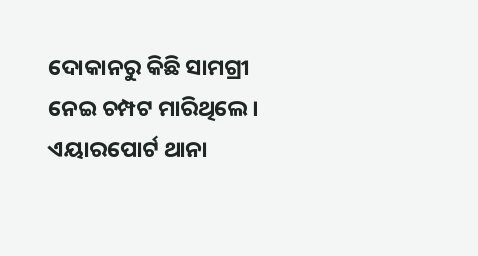ଦୋକାନରୁ କିଛି ସାମଗ୍ରୀ ନେଇ ଚମ୍ପଟ ମାରିଥିଲେ । ଏୟାରପୋର୍ଟ ଥାନା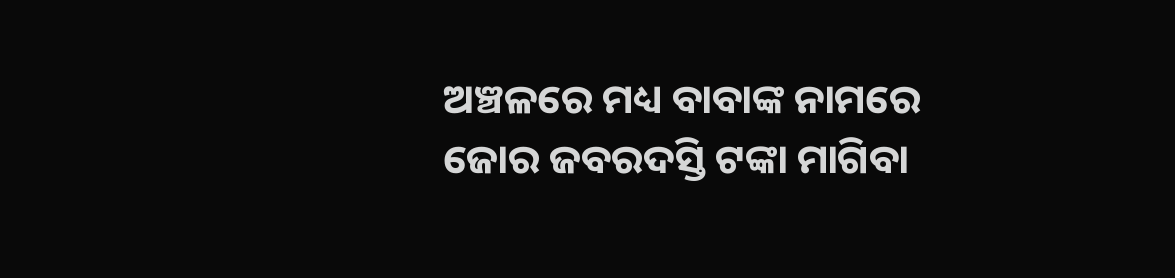ଅଞ୍ଚଳରେ ମଧ୍ୟ ବାବାଙ୍କ ନାମରେ ଜୋର ଜବରଦସ୍ତି ଟଙ୍କା ମାଗିବା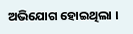ଅଭିଯୋଗ ହୋଇଥିଲା ।